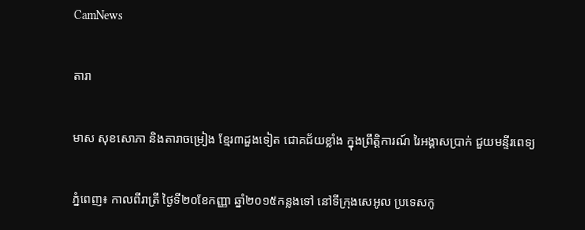CamNews

តារា

មាស សុខសោភា និងតារាចម្រៀង ខ្មែរ៣ដួងទៀត ជោគជ័យខ្លាំង ក្នុងព្រឹត្តិការណ៍ រៃអង្គាសប្រាក់ ជួយមន្ទីរពេទ្យ

ភ្នំពេញ៖ កាលពីរាត្រី ថ្ងៃទី២០ខែកញ្ញា ឆ្នាំ២០១៥កន្លងទៅ នៅទីក្រុងសេអូល ប្រទេសកូ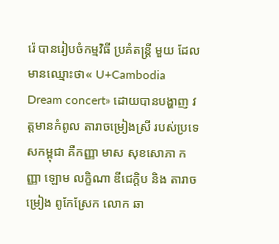រ៉េ បានរៀបចំកម្មវិធី ប្រគំតន្ត្រី មួយ ដែលមានឈ្មោះថា« U+Cambodia Dream concert» ដោយបានបង្ហាញ វត្តមានកំពូល តារាចម្រៀងស្រី របស់ប្រទេសកម្ពុជា គឺកញ្ញា មាស សុខសោភា កញ្ញា ឡោម លក្ខិណា ឌីជេក្ដិប និង តារាចម្រៀង ពូកែស្រែក លោក ឆា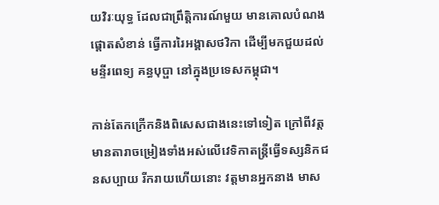យវិរៈយុទ្ធ ដែលជាព្រឹត្តិការណ៍មួយ មានគោលបំណងផ្ដោតសំខាន់ ធ្វើការរៃអង្គាសថវិកា ដើម្បីមកជួយដល់មន្ទីរពេទ្យ គន្ធបុប្ផា នៅក្នុងប្រទេសកម្ពុជា។

កាន់តែកក្រើកនិងពិសេសជាងនេះទៅទៀត ក្រៅពីវត្តមានតារាចម្រៀងទាំងអស់លើវេទិកាតន្ត្រីធ្វើទស្សនិកជនសប្បាយ រីករាយហើយនោះ វត្តមានអ្នកនាង មាស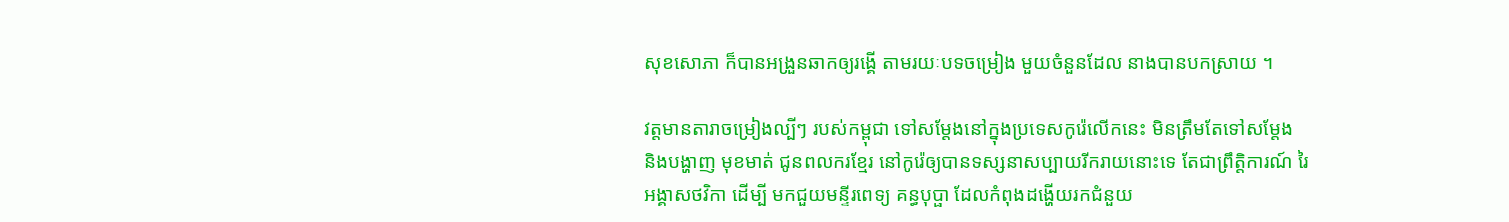សុខសោភា ក៏បានអង្រួនឆាកឲ្យរង្គើ តាមរយៈបទចម្រៀង មួយចំនួនដែល នាងបានបកស្រាយ ។

វត្តមានតារាចម្រៀងល្បីៗ របស់កម្ពុជា ទៅសម្ដែងនៅក្នុងប្រទេសកូរ៉េលើកនេះ មិនត្រឹមតែទៅសម្ដែង និងបង្ហាញ មុខមាត់ ជូនពលករខ្មែរ នៅកូរ៉េឲ្យបានទស្សនាសប្បាយរីករាយនោះទេ តែជាព្រឹត្តិការណ៍ រៃអង្គាសថវិកា ដើម្បី មកជួយមន្ទីរពេទ្យ គន្ធបុប្ផា ដែលកំពុងដង្ហើយរកជំនួយ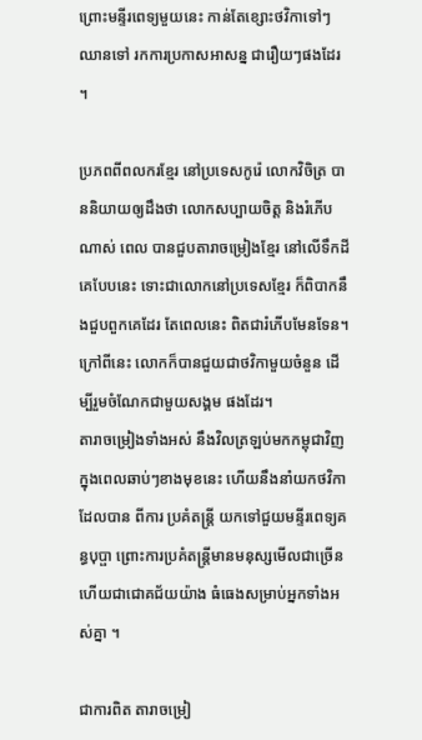ព្រោះមន្ទីរពេទ្យមួយនេះ កាន់តែខ្សោះថវិកាទៅៗ ឈានទៅ រកការប្រកាសអាសន្ន ជារឿយៗផងដែរ ។

ប្រភពពីពលករខ្មែរ នៅប្រទេសកូរ៉េ លោកវិចិត្រ បាននិយាយឲ្យដឹងថា លោកសប្បាយចិត្ត និងរំភើបណាស់ ពេល បានជួបតារាចម្រៀងខ្មែរ នៅលើទឹកដីគេបែបនេះ ទោះជាលោកនៅប្រទេសខ្មែរ ក៏ពិបាកនឹងជួបពួកគេដែរ តែពេលនេះ ពិតជារំភើបមែនទែន។ ក្រៅពីនេះ លោកក៏បានជួយជាថវិកាមួយចំនួន ដើម្បីរួមចំណែកជាមួយសង្គម ផងដែរ។
តារាចម្រៀងទាំងអស់ នឹងវិលត្រឡប់មកកម្ពុជាវិញ ក្នុងពេលឆាប់ៗខាងមុខនេះ ហើយនឹងនាំយកថវិកា ដែលបាន ពីការ ប្រគំតន្ត្រី យកទៅជួយមន្ទីរពេទ្យគន្ធបុប្ផា ព្រោះការប្រគំតន្ត្រីមានមនុស្សមើលជាច្រើន ហើយជាជោគជ័យយ៉ាង ធំធេងសម្រាប់អ្នកទាំងអស់គ្នា ។

ជាការពិត តារាចម្រៀ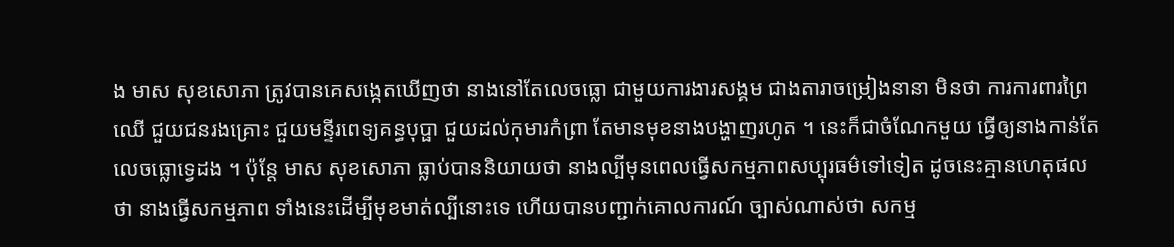ង មាស សុខសោភា ត្រូវបានគេសង្កេតឃើញថា នាងនៅតែលេចធ្លោ ជាមួយការងារសង្គម ជាងតារាចម្រៀងនានា មិនថា ការការពារព្រៃឈើ ជួយជនរងគ្រោះ ជួយមន្ទីរពេទ្យគន្ធបុប្ផា ជួយដល់កុមារកំព្រា តែមានមុខនាងបង្ហាញរហូត ។ នេះក៏ជាចំណែកមួយ ធ្វើឲ្យនាងកាន់តែលេចធ្លោទ្វេដង ។ ប៉ុន្តែ មាស សុខសោភា ធ្លាប់បាននិយាយថា នាងល្បីមុនពេលធ្វើសកម្មភាពសប្បុរធម៌ទៅទៀត ដូចនេះគ្មានហេតុផលថា នាងធ្វើសកម្មភាព ទាំងនេះដើម្បីមុខមាត់ល្បីនោះទេ ហើយបានបញ្ជាក់គោលការណ៍ ច្បាស់ណាស់ថា សកម្ម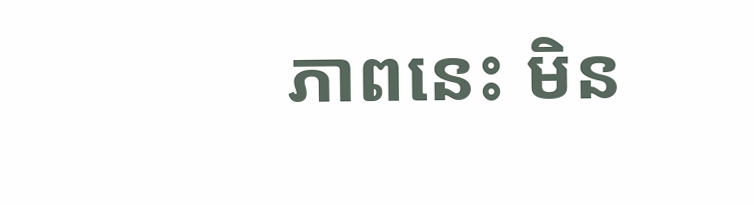ភាពនេះ មិន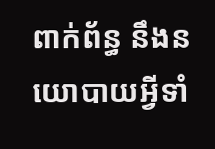ពាក់ព័ន្ធ នឹងនយោបាយអ្វីទាំ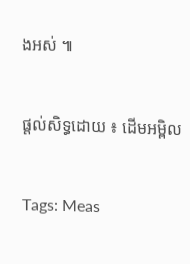ងអស់ ៕


ផ្តល់សិទ្ធដោយ ៖ ដើមអម្ពិល


Tags: Meas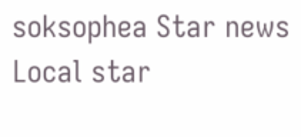soksophea Star news Local star